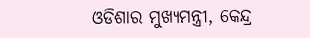ଓଡିଶାର ମୁଖ୍ୟମନ୍ତ୍ରୀ, କେନ୍ଦ୍ର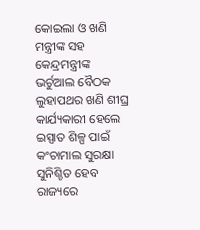କୋଇଲା ଓ ଖଣି ମନ୍ତ୍ରୀଙ୍କ ସହ କେନ୍ଦ୍ରମନ୍ତ୍ରୀଙ୍କ ଭର୍ଚୁଆଲ ବୈଠକ ଲୁହାପଥର ଖଣି ଶୀଘ୍ର କାର୍ଯ୍ୟକାରୀ ହେଲେ ଇସ୍ପାତ ଶିଳ୍ପ ପାଇଁ କଂଚାମାଲ ସୁରକ୍ଷା ସୁନିଶ୍ଚିତ ହେବ ରାଜ୍ୟରେ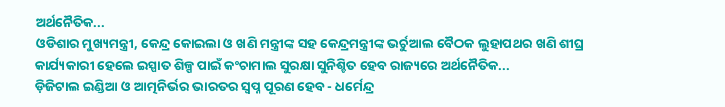ଅର୍ଥନୈତିକ...
ଓଡିଶାର ମୁଖ୍ୟମନ୍ତ୍ରୀ, କେନ୍ଦ୍ର କୋଇଲା ଓ ଖଣି ମନ୍ତ୍ରୀଙ୍କ ସହ କେନ୍ଦ୍ରମନ୍ତ୍ରୀଙ୍କ ଭର୍ଚୁଆଲ ବୈଠକ ଲୁହାପଥର ଖଣି ଶୀଘ୍ର କାର୍ଯ୍ୟକାରୀ ହେଲେ ଇସ୍ପାତ ଶିଳ୍ପ ପାଇଁ କଂଚାମାଲ ସୁରକ୍ଷା ସୁନିଶ୍ଚିତ ହେବ ରାଜ୍ୟରେ ଅର୍ଥନୈତିକ...
ଡ଼ିଜିଟାଲ ଇଣ୍ଡିଆ ଓ ଆତ୍ମନିର୍ଭର ଭାରତର ସ୍ୱପ୍ନ ପୂରଣ ହେବ - ଧର୍ମେନ୍ଦ୍ର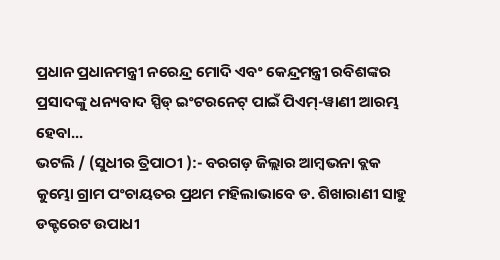ପ୍ରଧାନ ପ୍ରଧାନମନ୍ତ୍ରୀ ନରେନ୍ଦ୍ର ମୋଦି ଏବଂ କେନ୍ଦ୍ରମନ୍ତ୍ରୀ ରବିଶଙ୍କର ପ୍ରସାଦଙ୍କୁ ଧନ୍ୟବାଦ ସ୍ପିଡ୍ ଇଂଟରନେଟ୍ ପାଇଁ ପିଏମ୍-ୱାଣୀ ଆରମ୍ଭ ହେବା...
ଭଟଲି / (ସୁଧୀର ତ୍ରିପାଠୀ ):- ବରଗଡ଼ ଜିଲ୍ଲାର ଆମ୍ବଭନା ବ୍ଲକ କୁମ୍ଭୋ ଗ୍ରାମ ପଂଚାୟତର ପ୍ରଥମ ମହିଲାଭାବେ ଡ. ଶିଖାରାଣୀ ସାହୁ ଡକ୍ଟରେଟ ଉପାଧୀ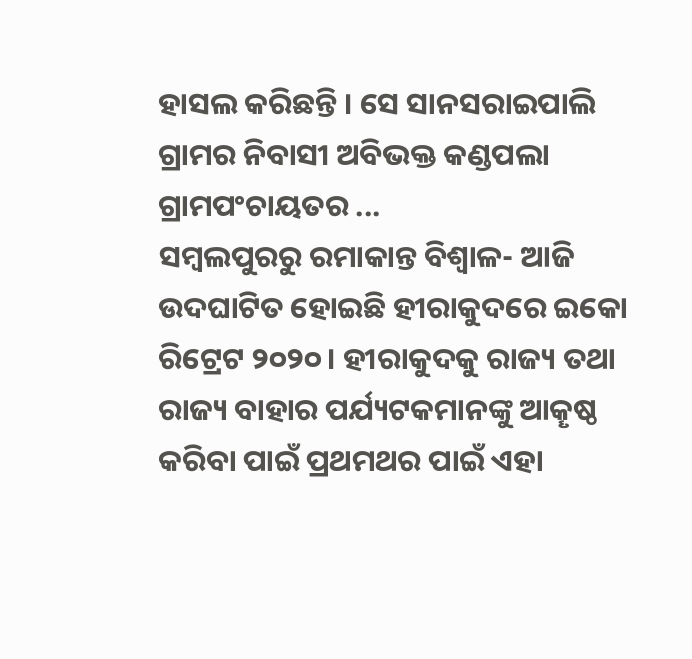ହାସଲ କରିଛନ୍ତି । ସେ ସାନସରାଇପାଲି ଗ୍ରାମର ନିବାସୀ ଅବିଭକ୍ତ କଣ୍ଡପଲା ଗ୍ରାମପଂଚାୟତର ...
ସମ୍ବଲପୁରରୁ ରମାକାନ୍ତ ବିଶ୍ବାଳ- ଆଜି ଉଦଘାଟିତ ହୋଇଛି ହୀରାକୁଦରେ ଇକୋ ରିଟ୍ରେଟ ୨୦୨୦। ହୀରାକୁଦକୁ ରାଜ୍ୟ ତଥା ରାଜ୍ୟ ବାହାର ପର୍ଯ୍ୟଟକମାନଙ୍କୁ ଆକୄଷ୍ଠ କରିବା ପାଇଁ ପ୍ରଥମଥର ପାଇଁ ଏହା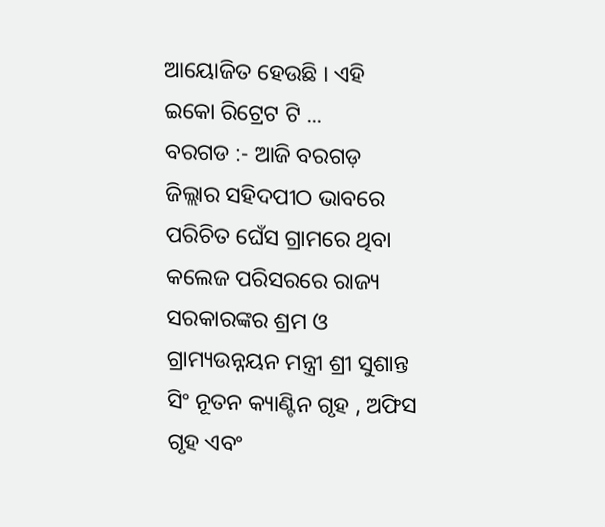ଆୟୋଜିତ ହେଉଛି । ଏହି ଇକୋ ରିଟ୍ରେଟ ଟି ...
ବରଗଡ :- ଆଜି ବରଗଡ଼ ଜିଲ୍ଲାର ସହିଦପୀଠ ଭାବରେ ପରିଚିତ ଘେଁସ ଗ୍ରାମରେ ଥିବା କଲେଜ ପରିସରରେ ରାଜ୍ୟ ସରକାରଙ୍କର ଶ୍ରମ ଓ ଗ୍ରାମ୍ୟଉନ୍ନୟନ ମନ୍ତ୍ରୀ ଶ୍ରୀ ସୁଶାନ୍ତ ସିଂ ନୂତନ କ୍ୟାଣ୍ଟିନ ଗୃହ , ଅଫିସ ଗୃହ ଏବଂ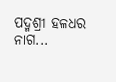ପଦ୍ମଶ୍ରୀ ହଳଧର ନାଗ...